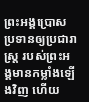ព្រះអង្គប្រោសប្រទានឲ្យប្រជារាស្ត្រ របស់ព្រះអង្គមានកម្លាំងឡើងវិញ ហើយ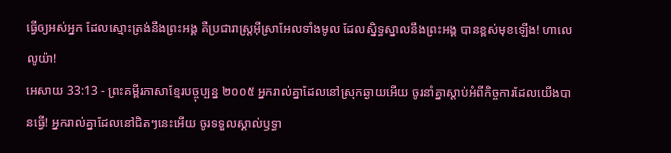ធ្វើឲ្យអស់អ្នក ដែលស្មោះត្រង់នឹងព្រះអង្គ គឺប្រជារាស្ត្រអ៊ីស្រាអែលទាំងមូល ដែលស្និទ្ធស្នាលនឹងព្រះអង្គ បានខ្ពស់មុខឡើង! ហាលេលូយ៉ា!
អេសាយ 33:13 - ព្រះគម្ពីរភាសាខ្មែរបច្ចុប្បន្ន ២០០៥ អ្នករាល់គ្នាដែលនៅស្រុកឆ្ងាយអើយ ចូរនាំគ្នាស្ដាប់អំពីកិច្ចការដែលយើងបានធ្វើ! អ្នករាល់គ្នាដែលនៅជិតៗនេះអើយ ចូរទទួលស្គាល់ឫទ្ធា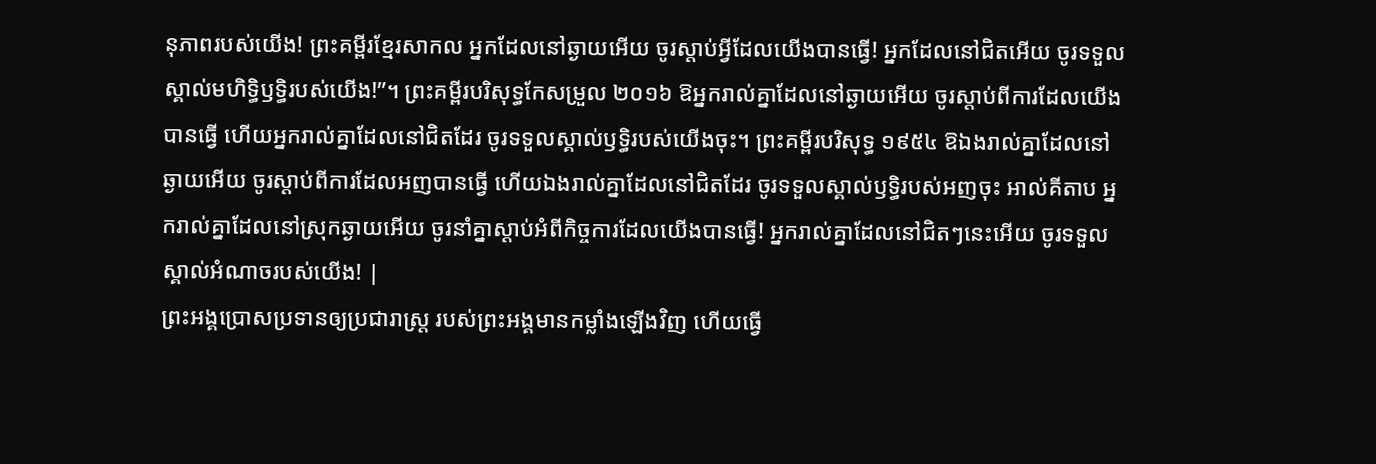នុភាពរបស់យើង! ព្រះគម្ពីរខ្មែរសាកល អ្នកដែលនៅឆ្ងាយអើយ ចូរស្ដាប់អ្វីដែលយើងបានធ្វើ! អ្នកដែលនៅជិតអើយ ចូរទទួលស្គាល់មហិទ្ធិឫទ្ធិរបស់យើង!”។ ព្រះគម្ពីរបរិសុទ្ធកែសម្រួល ២០១៦ ឱអ្នករាល់គ្នាដែលនៅឆ្ងាយអើយ ចូរស្តាប់ពីការដែលយើងបានធ្វើ ហើយអ្នករាល់គ្នាដែលនៅជិតដែរ ចូរទទួលស្គាល់ឫទ្ធិរបស់យើងចុះ។ ព្រះគម្ពីរបរិសុទ្ធ ១៩៥៤ ឱឯងរាល់គ្នាដែលនៅឆ្ងាយអើយ ចូរស្តាប់ពីការដែលអញបានធ្វើ ហើយឯងរាល់គ្នាដែលនៅជិតដែរ ចូរទទួលស្គាល់ឫទ្ធិរបស់អញចុះ អាល់គីតាប អ្នករាល់គ្នាដែលនៅស្រុកឆ្ងាយអើយ ចូរនាំគ្នាស្ដាប់អំពីកិច្ចការដែលយើងបានធ្វើ! អ្នករាល់គ្នាដែលនៅជិតៗនេះអើយ ចូរទទួលស្គាល់អំណាចរបស់យើង! |
ព្រះអង្គប្រោសប្រទានឲ្យប្រជារាស្ត្រ របស់ព្រះអង្គមានកម្លាំងឡើងវិញ ហើយធ្វើ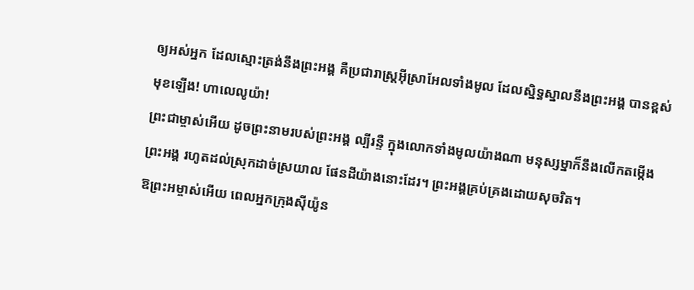ឲ្យអស់អ្នក ដែលស្មោះត្រង់នឹងព្រះអង្គ គឺប្រជារាស្ត្រអ៊ីស្រាអែលទាំងមូល ដែលស្និទ្ធស្នាលនឹងព្រះអង្គ បានខ្ពស់មុខឡើង! ហាលេលូយ៉ា!
ព្រះជាម្ចាស់អើយ ដូចព្រះនាមរបស់ព្រះអង្គ ល្បីរន្ទឺ ក្នុងលោកទាំងមូលយ៉ាងណា មនុស្សម្នាក៏នឹងលើកតម្កើងព្រះអង្គ រហូតដល់ស្រុកដាច់ស្រយាល ផែនដីយ៉ាងនោះដែរ។ ព្រះអង្គគ្រប់គ្រងដោយសុចរិត។
ឱព្រះអម្ចាស់អើយ ពេលអ្នកក្រុងស៊ីយ៉ូន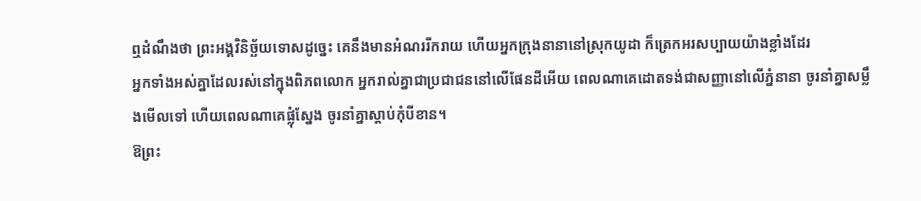ឮដំណឹងថា ព្រះអង្គវិនិច្ឆ័យទោសដូច្នេះ គេនឹងមានអំណររីករាយ ហើយអ្នកក្រុងនានានៅស្រុកយូដា ក៏ត្រេកអរសប្បាយយ៉ាងខ្លាំងដែរ
អ្នកទាំងអស់គ្នាដែលរស់នៅក្នុងពិភពលោក អ្នករាល់គ្នាជាប្រជាជននៅលើផែនដីអើយ ពេលណាគេដោតទង់ជាសញ្ញានៅលើភ្នំនានា ចូរនាំគ្នាសម្លឹងមើលទៅ ហើយពេលណាគេផ្លុំស្នែង ចូរនាំគ្នាស្ដាប់កុំបីខាន។
ឱព្រះ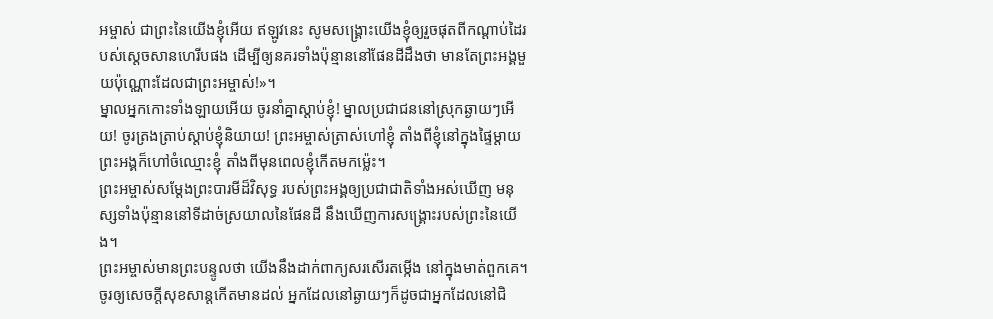អម្ចាស់ ជាព្រះនៃយើងខ្ញុំអើយ ឥឡូវនេះ សូមសង្គ្រោះយើងខ្ញុំឲ្យរួចផុតពីកណ្ដាប់ដៃរបស់ស្ដេចសានហេរីបផង ដើម្បីឲ្យនគរទាំងប៉ុន្មាននៅផែនដីដឹងថា មានតែព្រះអង្គមួយប៉ុណ្ណោះដែលជាព្រះអម្ចាស់!»។
ម្នាលអ្នកកោះទាំងឡាយអើយ ចូរនាំគ្នាស្ដាប់ខ្ញុំ! ម្នាលប្រជាជននៅស្រុកឆ្ងាយៗអើយ! ចូរត្រងត្រាប់ស្ដាប់ខ្ញុំនិយាយ! ព្រះអម្ចាស់ត្រាស់ហៅខ្ញុំ តាំងពីខ្ញុំនៅក្នុងផ្ទៃម្ដាយ ព្រះអង្គក៏ហៅចំឈ្មោះខ្ញុំ តាំងពីមុនពេលខ្ញុំកើតមកម៉្លេះ។
ព្រះអម្ចាស់សម្តែងព្រះបារមីដ៏វិសុទ្ធ របស់ព្រះអង្គឲ្យប្រជាជាតិទាំងអស់ឃើញ មនុស្សទាំងប៉ុន្មាននៅទីដាច់ស្រយាលនៃផែនដី នឹងឃើញការសង្គ្រោះរបស់ព្រះនៃយើង។
ព្រះអម្ចាស់មានព្រះបន្ទូលថា យើងនឹងដាក់ពាក្យសរសើរតម្កើង នៅក្នុងមាត់ពួកគេ។ ចូរឲ្យសេចក្ដីសុខសាន្តកើតមានដល់ អ្នកដែលនៅឆ្ងាយៗក៏ដូចជាអ្នកដែលនៅជិ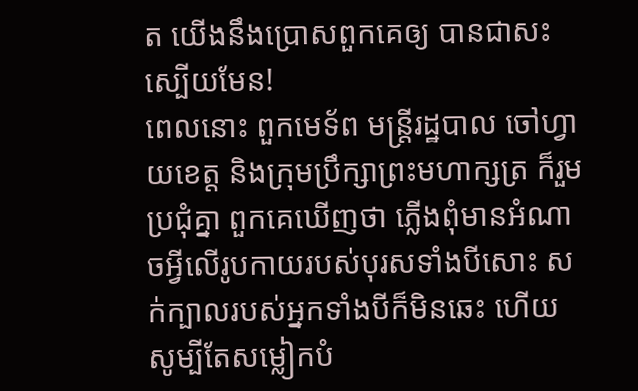ត យើងនឹងប្រោសពួកគេឲ្យ បានជាសះស្បើយមែន!
ពេលនោះ ពួកមេទ័ព មន្ត្រីរដ្ឋបាល ចៅហ្វាយខេត្ត និងក្រុមប្រឹក្សាព្រះមហាក្សត្រ ក៏រួមប្រជុំគ្នា ពួកគេឃើញថា ភ្លើងពុំមានអំណាចអ្វីលើរូបកាយរបស់បុរសទាំងបីសោះ សក់ក្បាលរបស់អ្នកទាំងបីក៏មិនឆេះ ហើយសូម្បីតែសម្លៀកបំ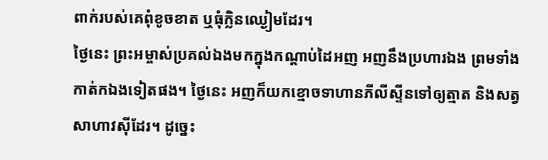ពាក់របស់គេពុំខូចខាត ឬធុំក្លិនឈ្ងៀមដែរ។
ថ្ងៃនេះ ព្រះអម្ចាស់ប្រគល់ឯងមកក្នុងកណ្ដាប់ដៃអញ អញនឹងប្រហារឯង ព្រមទាំងកាត់កឯងទៀតផង។ ថ្ងៃនេះ អញក៏យកខ្មោចទាហានភីលីស្ទីនទៅឲ្យត្មាត និងសត្វសាហាវស៊ីដែរ។ ដូច្នេះ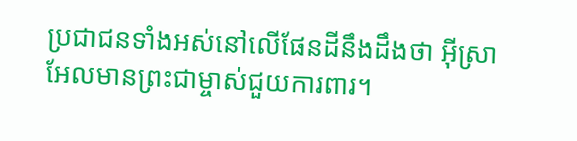ប្រជាជនទាំងអស់នៅលើផែនដីនឹងដឹងថា អ៊ីស្រាអែលមានព្រះជាម្ចាស់ជួយការពារ។